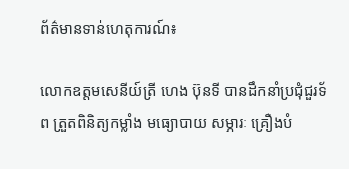ព័ត៌មានទាន់ហេតុការណ៍៖

លោកឧត្តមសេនីយ៍ត្រី ហេង ប៊ុនទី បានដឹកនាំប្រជុំជួរទ័ព ត្រួតពិនិត្យកម្លាំង មធ្យោបាយ សម្ភារៈ គ្រឿងបំ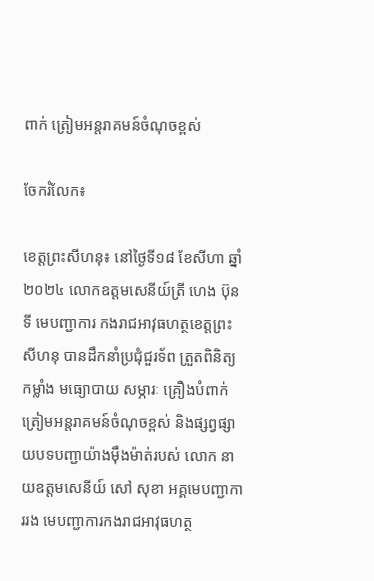ពាក់ ត្រៀមអន្តរាគមន៍ចំណុចខ្ពស់

ចែករំលែក៖

ខេត្តព្រះសីហនុ៖ នៅថ្ងៃទី១៨ ខែសីហា ឆ្នាំ២០២៤ លោកឧត្តមសេនីយ៍ត្រី ហេង ប៊ុនទី មេបញ្ជាការ កងរាជអាវុធហត្ថខេត្តព្រះសីហនុ បានដឹកនាំប្រជុំជួរទ័ព ត្រួតពិនិត្យកម្លាំង មធ្យោបាយ សម្ភារៈ គ្រឿងបំពាក់ ត្រៀមអន្តរាគមន៍ចំណុចខ្ពស់ និងផ្សព្វផ្សាយបទបញ្ជាយ៉ាងម៉ឹងម៉ាត់របស់ លោក នាយឧត្តមសេនីយ៍ សៅ សុខា អគ្គមេបញ្ជាការរង មេបញ្ជាការកងរាជអាវុធហត្ថ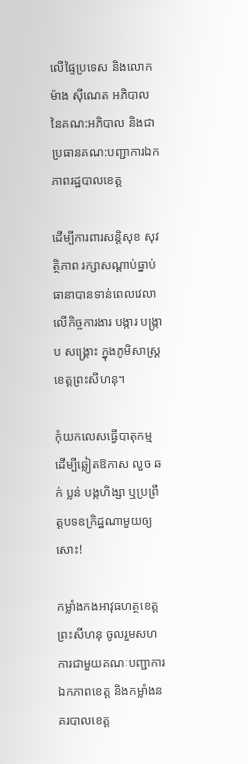លើផ្ទៃប្រទេស និងលោក ម៉ាង សុីណេត អភិបាល នៃគណ:អភិបាល និងជាប្រធានគណ:បញ្ជាការឯកភាពរដ្ឋបាលខេត្ត

ដើម្បីការពារសន្តិសុខ សុវត្ថិភាព រក្សាសណ្តាប់ធ្នាប់ ធានាបានទាន់ពេលវេលា លើកិច្ចការងារ បង្ការ បង្ក្រាប សង្គ្រោះ ក្នុងភូមិសាស្រ្តខេត្តព្រះសីហនុ។

កុំយកលេសធ្វើបាតុកម្ម ដើម្បីឆ្លៀតឱកាស លួច ឆក់ ប្លន់ បង្កហិង្សា ឬប្រព្រឹត្តបទឧក្រិដ្ឋណាមួយឲ្យសោះ!

កម្លាំងកងអាវុធហត្ថខេត្តព្រះសីហនុ ចូលរួមសហការជាមួយគណៈបញ្ជាការឯកភាពខេត្ត និងកម្លាំងនគរបាលខេត្ត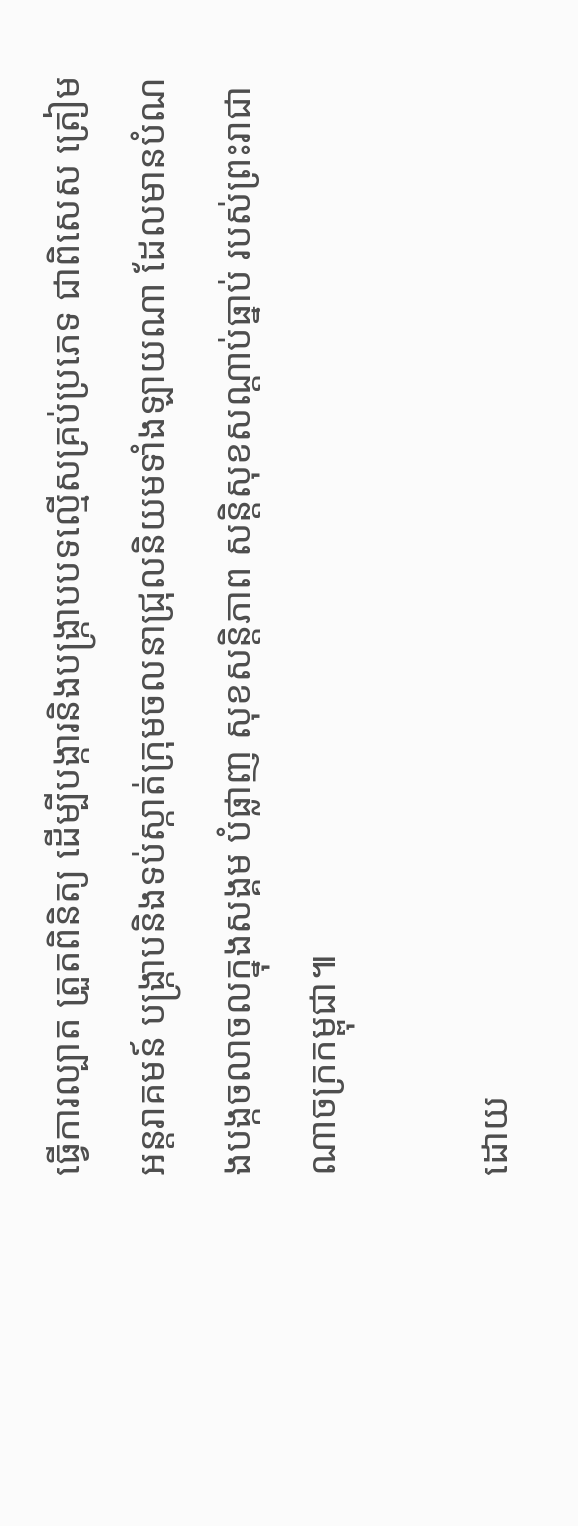ធ្វើការល្បាត ត្រួតពិនិត្យ ដើម្បីបង្ការនិងបង្រ្កាបបទល្មើសគ្រប់ប្រភេទ ជាពិសេស ត្រៀមអន្តរាគមន៍ បង្ក្រាបនិងទប់ស្កាត់ក្រុមចលនាជ្រុលនិយមទាំងឡាយណា ដែលមានបំណងបង្កចលាចលក្នុងសង្គម បំផ្លាញ សុខសន្តិភាព សន្តិសុខសណ្តាប់ធ្នាប់ របស់ព្រះរាជាណាចក្រកម្ពុជា៕

ដោយ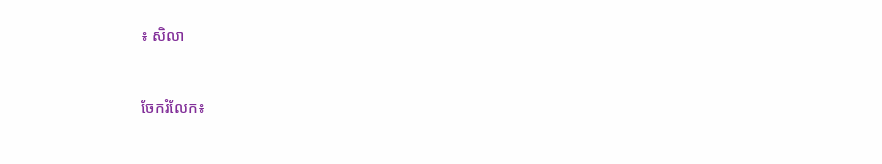៖ សិលា


ចែករំលែក៖